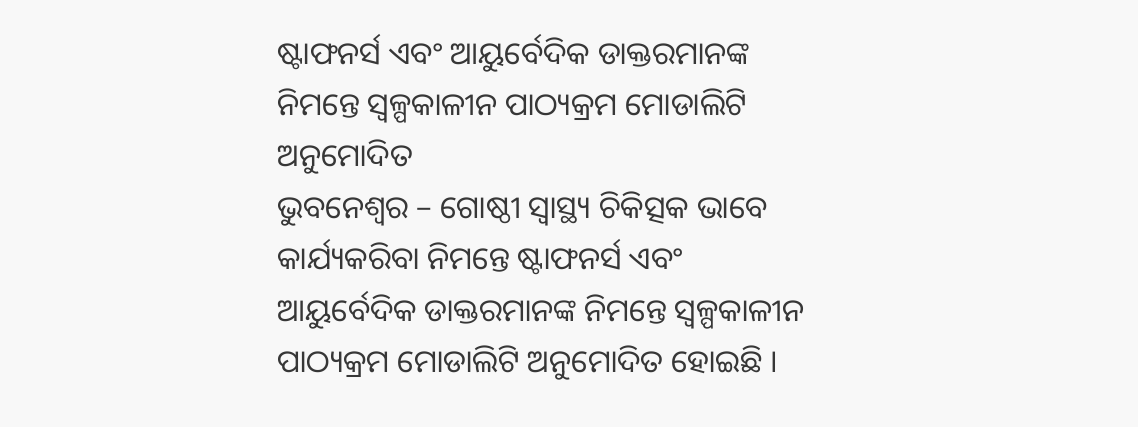ଷ୍ଟାଫନର୍ସ ଏବଂ ଆୟୁର୍ବେଦିକ ଡାକ୍ତରମାନଙ୍କ ନିମନ୍ତେ ସ୍ୱଳ୍ପକାଳୀନ ପାଠ୍ୟକ୍ରମ ମୋଡାଲିଟି ଅନୁମୋଦିତ
ଭୁବନେଶ୍ୱର – ଗୋଷ୍ଠୀ ସ୍ୱାସ୍ଥ୍ୟ ଚିକିତ୍ସକ ଭାବେ କାର୍ଯ୍ୟକରିବା ନିମନ୍ତେ ଷ୍ଟାଫନର୍ସ ଏବଂ ଆୟୁର୍ବେଦିକ ଡାକ୍ତରମାନଙ୍କ ନିମନ୍ତେ ସ୍ୱଳ୍ପକାଳୀନ ପାଠ୍ୟକ୍ରମ ମୋଡାଲିଟି ଅନୁମୋଦିତ ହୋଇଛି ।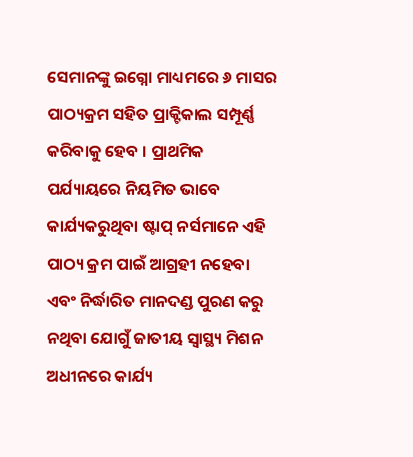ସେମାନଙ୍କୁ ଇଗ୍ନୋ ମାଧ୍ୟମରେ ୬ ମାସର ପାଠ୍ୟକ୍ରମ ସହିତ ପ୍ରାକ୍ଟିକାଲ ସମ୍ପୂର୍ଣ୍ଣ କରିବାକୁ ହେବ । ପ୍ରାଥମିକ ପର୍ଯ୍ୟାୟରେ ନିୟମିତ ଭାବେ କାର୍ଯ୍ୟକରୁଥିବା ଷ୍ଟାପ୍ ନର୍ସମାନେ ଏହି ପାଠ୍ୟ କ୍ରମ ପାଇଁ ଆଗ୍ରହୀ ନହେବା ଏବଂ ନିର୍ଦ୍ଧାରିତ ମାନଦଣ୍ଡ ପୁରଣ କରୁ ନଥିବା ଯୋଗୁଁ ଜାତୀୟ ସ୍ୱାସ୍ଥ୍ୟ ମିଶନ ଅଧୀନରେ କାର୍ଯ୍ୟ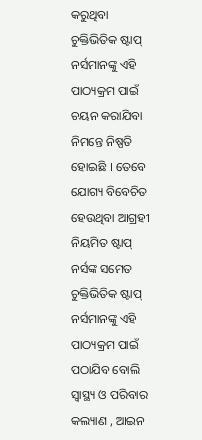କରୁଥିବା ଚୁକ୍ତିଭିତିକ ଷ୍ଟାପ୍ ନର୍ସମାନଙ୍କୁ ଏହି ପାଠ୍ୟକ୍ରମ ପାଇଁ ଚୟନ କରାଯିବା ନିମନ୍ତେ ନିଷ୍ପତି ହୋଇଛି । ତେବେ ଯୋଗ୍ୟ ବିବେଚିତ ହେଉଥିବା ଆଗ୍ରହୀ ନିୟମିତ ଷ୍ଟାପ୍ ନର୍ସଙ୍କ ସମେତ ଚୁକ୍ତିଭିତିକ ଷ୍ଟାପ୍ ନର୍ସମାନଙ୍କୁ ଏହି ପାଠ୍ୟକ୍ରମ ପାଇଁ ପଠାଯିବ ବୋଲି ସ୍ୱାସ୍ଥ୍ୟ ଓ ପରିବାର କଲ୍ୟାଣ , ଆଇନ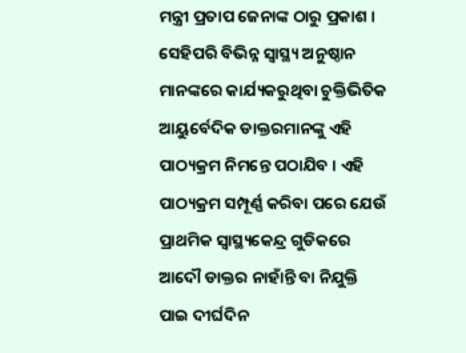ମନ୍ତ୍ରୀ ପ୍ରତାପ ଜେନାଙ୍କ ଠାରୁ ପ୍ରକାଶ ।
ସେହିପରି ବିଭିନ୍ନ ସ୍ୱାସ୍ଥ୍ୟ ଅନୁଷ୍ଠାନ ମାନଙ୍କରେ କାର୍ଯ୍ୟକରୁଥିବା ଚୁକ୍ତିଭିତିକ ଆୟୁର୍ବେଦିକ ଡାକ୍ତରମାନଙ୍କୁ ଏହି ପାଠ୍ୟକ୍ରମ ନିମନ୍ତେ ପଠାଯିବ । ଏହି ପାଠ୍ୟକ୍ରମ ସମ୍ପୂର୍ଣ୍ଣ କରିବା ପରେ ଯେଉଁ ପ୍ରାଥମିକ ସ୍ୱାସ୍ଥ୍ୟକେନ୍ଦ୍ର ଗୁଡିକରେ ଆଦୌ ଡାକ୍ତର ନାହାଁନ୍ତି ବା ନିଯୁକ୍ତି ପାଇ ଦୀର୍ଘଦିନ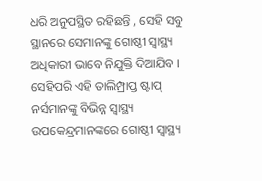ଧରି ଅନୁପସ୍ଥିତ ରହିଛନ୍ତି , ସେହି ସବୁ ସ୍ଥାନରେ ସେମାନଙ୍କୁ ଗୋଷ୍ଠୀ ସ୍ୱାସ୍ଥ୍ୟ ଅଧିକାରୀ ଭାବେ ନିଯୁକ୍ତି ଦିଆଯିବ । ସେହିପରି ଏହି ତାଲିମ୍ପ୍ରାପ୍ତ ଷ୍ଟାପ୍ ନର୍ସମାନଙ୍କୁ ବିଭିନ୍ନ ସ୍ୱାସ୍ଥ୍ୟ ଉପକେନ୍ଦ୍ରମାନଙ୍କରେ ଗୋଷ୍ଠୀ ସ୍ୱାସ୍ଥ୍ୟ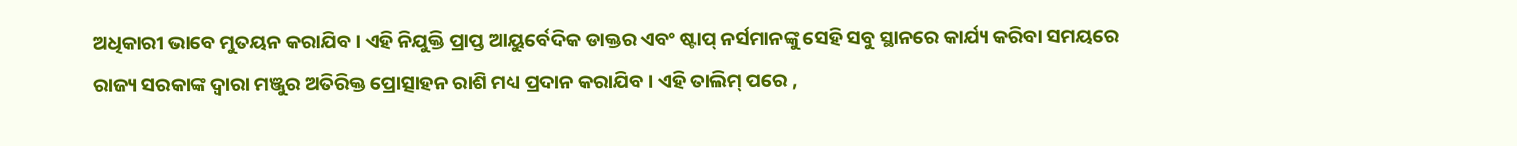ଅଧିକାରୀ ଭାବେ ମୁତୟନ କରାଯିବ । ଏହି ନିଯୁକ୍ତି ପ୍ରାପ୍ତ ଆୟୁର୍ବେଦିକ ଡାକ୍ତର ଏବଂ ଷ୍ଟାପ୍ ନର୍ସମାନଙ୍କୁ ସେହି ସବୁ ସ୍ଥାନରେ କାର୍ଯ୍ୟ କରିବା ସମୟରେ ରାଜ୍ୟ ସରକାଙ୍କ ଦ୍ୱାରା ମଞ୍ଜୁର ଅତିରିକ୍ତ ପ୍ରୋତ୍ସାହନ ରାଶି ମଧ୍ୟ ପ୍ରଦାନ କରାଯିବ । ଏହି ତାଲିମ୍ ପରେ ,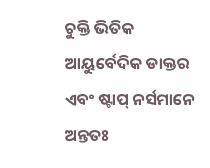ଚୁକ୍ତି ଭିତିକ ଆୟୁର୍ବେଦିକ ଡାକ୍ତର ଏବଂ ଷ୍ଟାପ୍ ନର୍ସମାନେ ଅନ୍ତତଃ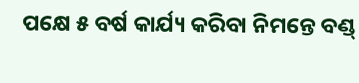ପକ୍ଷେ ୫ ବର୍ଷ କାର୍ଯ୍ୟ କରିବା ନିମନ୍ତେ ବଣ୍ଡ୍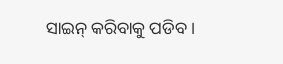ସାଇନ୍ କରିବାକୁ ପଡିବ ।